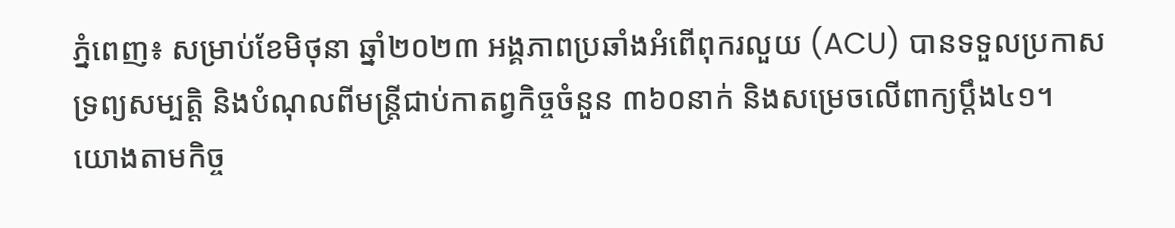ភ្នំពេញ៖ សម្រាប់ខែមិថុនា ឆ្នាំ២០២៣ អង្គភាពប្រឆាំងអំពើពុករលួយ (ACU) បានទទួលប្រកាសទ្រព្យសម្បត្តិ និងបំណុលពីមន្ត្រីជាប់កាតព្វកិច្ចចំនួន ៣៦០នាក់ និងសម្រេចលើពាក្យប្ដឹង៤១។
យោងតាមកិច្ច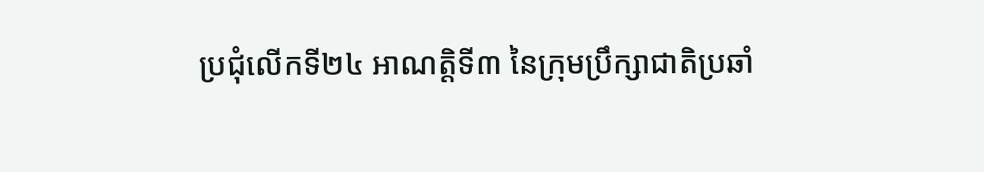ប្រជុំលើកទី២៤ អាណត្តិទី៣ នៃក្រុមប្រឹក្សាជាតិប្រឆាំ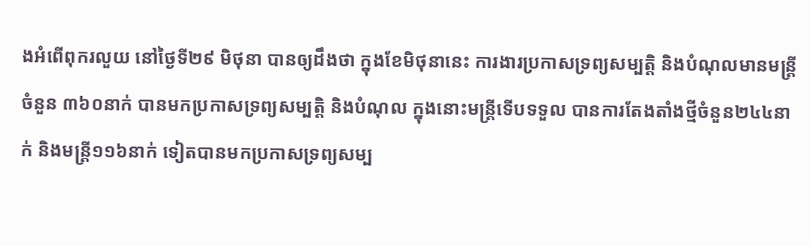ងអំពើពុករលួយ នៅថ្ងៃទី២៩ មិថុនា បានឲ្យដឹងថា ក្នុងខែមិថុនានេះ ការងារប្រកាសទ្រព្យសម្បត្តិ និងបំណុលមានមន្ត្រីចំនួន ៣៦០នាក់ បានមកប្រកាសទ្រព្យសម្បត្តិ និងបំណុល ក្នុងនោះមន្ត្រីទើបទទួល បានការតែងតាំងថ្មីចំនួន២៤៤នាក់ និងមន្ត្រី១១៦នាក់ ទៀតបានមកប្រកាសទ្រព្យសម្ប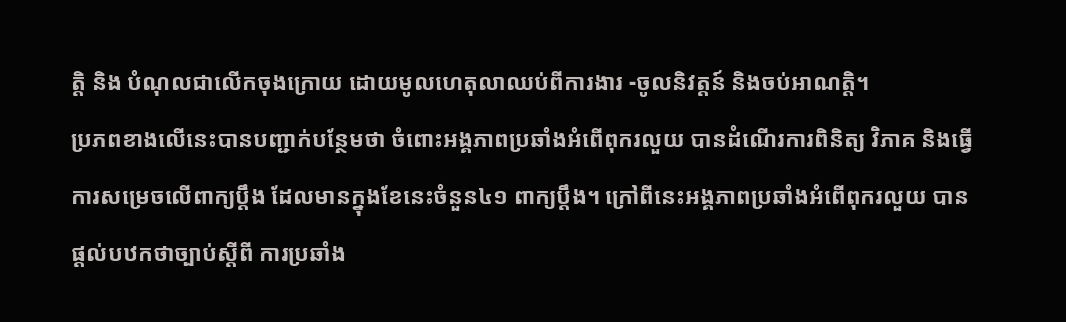ត្តិ និង បំណុលជាលើកចុងក្រោយ ដោយមូលហេតុលាឈប់ពីការងារ -ចូលនិវត្តន៍ និងចប់អាណត្តិ។
ប្រភពខាងលើនេះបានបញ្ជាក់បន្ថែមថា ចំពោះអង្គភាពប្រឆាំងអំពើពុករលួយ បានដំណើរការពិនិត្យ វិភាគ និងធ្វើការសម្រេចលើពាក្យប្ដឹង ដែលមានក្នុងខែនេះចំនួន៤១ ពាក្យប្ដឹង។ ក្រៅពីនេះអង្គភាពប្រឆាំងអំពើពុករលួយ បានផ្ដល់បឋកថាច្បាប់ស្តីពី ការប្រឆាំង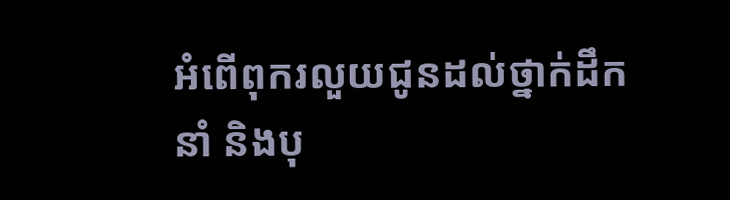អំពើពុករលួយជូនដល់ថ្នាក់ដឹកនាំ និងបុ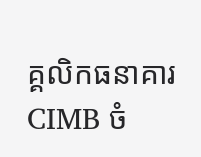គ្គលិកធនាគារ CIMB ចំ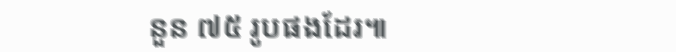នួន ៧៥ រូបផងដែរ៕